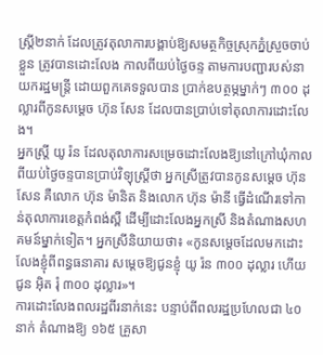ស្ត្រី២នាក់ ដែលត្រូវតុលាការបង្គាប់ឱ្យសមត្ថកិច្ចស្រុកភ្នំស្រួចចាប់ខ្លួន ត្រូវបានដោះលែង កាលពីយប់ថ្ងៃចន្ទ តាមការបញ្ជារបស់នាយករដ្ឋមន្ត្រី ដោយពួកគេទទួលបាន ប្រាក់ឧបត្ថម្ភម្នាក់ៗ ៣០០ ដុល្លារពីកូនសម្តេច ហ៊ុន សែន ដែលបានប្រាប់ទៅតុលាការដោះលែង។
អ្នកស្ត្រី យូ រ៉ន ដែលតុលាការសម្រេចដោះលែងឱ្យនៅក្រៅឃុំកាលពីយប់ថ្ងៃចន្ទបានប្រាប់វិទ្យុស្ត្រីថា អ្នកស្រីត្រូវបានកូនសម្តេច ហ៊ុន សែន គឺលោក ហ៊ុន ម៉ានិត និងលោក ហ៊ុន ម៉ានី ធ្វើដំណើរទៅកាន់តុលាការខេត្តកំពង់ស្ពឺ ដើម្បីដោះលែងអ្នកស្រី និងតំណាងសហគមន៍ម្នាក់ទៀត។ អ្នកស្រីនិយាយថា៖ «កូនសម្តេចដែលមកដោះលែងខ្ញុំពីពន្ធធនាគារ សម្តេចឱ្យជូនខ្ញុំ យូ រ៉ន ៣០០ ដុល្លារ ហើយជូន អ៊ិត រុំ ៣០០ ដុល្លារ»។
ការដោះលែងពលរដ្ឋពីរនាក់នេះ បន្ទាប់ពីពលរដ្ឋប្រហែលជា ៤០នាក់ តំណាងឱ្យ ១៦៥ គ្រួសា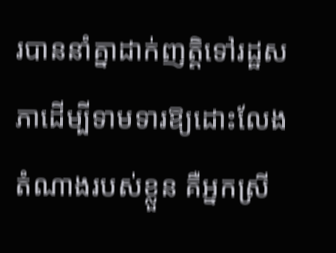របាននាំគ្នាដាក់ញត្តិទៅរដ្ឋសភាដើម្បីទាមទារឱ្យដោះលែងតំណាងរបស់ខ្លួន គឺអ្នកស្រី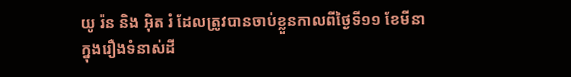យូ រ៉ន និង អ៊ិត រំ ដែលត្រូវបានចាប់ខ្លួនកាលពីថ្ងៃទី១១ ខែមីនា ក្នុងរឿងទំនាស់ដី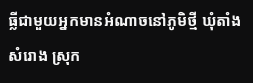ធ្លីជាមួយអ្នកមានអំណាចនៅភូមិថ្មី ឃុំតាំងសំរោង ស្រុក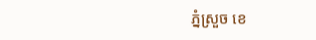ភ្នំស្រួច ខេ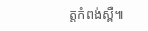ត្តកំពង់ស្ពឺ៕